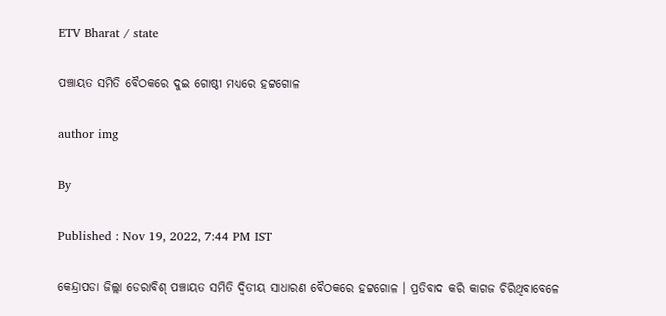ETV Bharat / state

ପଞ୍ଚାୟତ ସମିତି ବୈଠକରେ ଦୁଇ ଗୋଷ୍ଠୀ ମଧ୍ୟରେ ହଟ୍ଟଗୋଳ

author img

By

Published : Nov 19, 2022, 7:44 PM IST

କେନ୍ଦ୍ରାପଡା ଜିଲ୍ଲା ଡେରାବିଶ୍ ପଞ୍ଚାୟତ ସମିତି ଦ୍ଵିତୀୟ ସାଧାରଣ ବୈଠକରେ ହଟ୍ଟଗୋଳ । ପ୍ରତିବାଦ କରି କାଗଜ ଚିରିଥିବାବେଳେ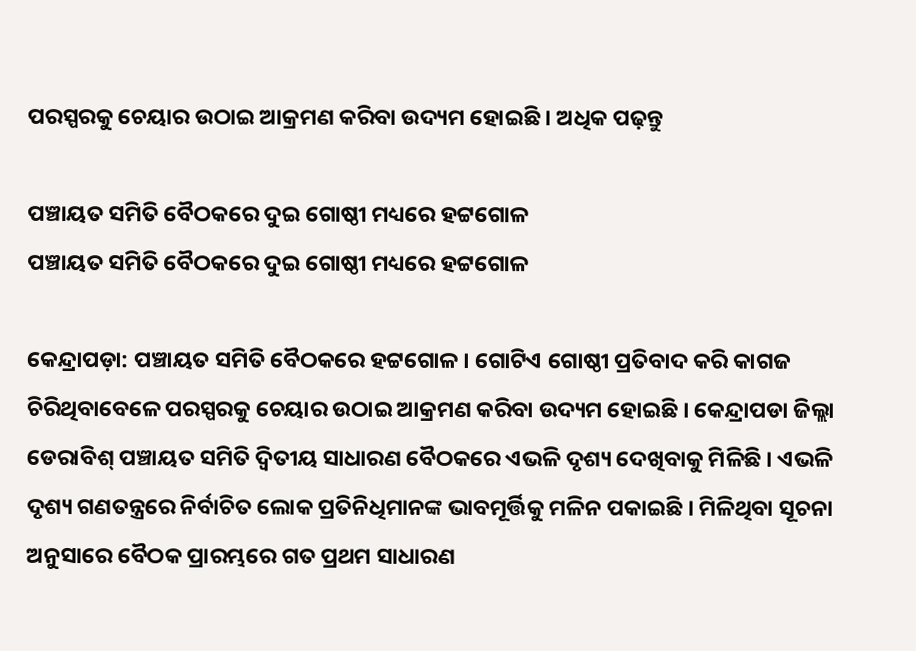ପରସ୍ପରକୁ ଚେୟାର ଉଠାଇ ଆକ୍ରମଣ କରିବା ଉଦ୍ୟମ ହୋଇଛି । ଅଧିକ ପଢ଼ନ୍ତୁ

ପଞ୍ଚାୟତ ସମିତି ବୈଠକରେ ଦୁଇ ଗୋଷ୍ଠୀ ମଧ୍ୟରେ ହଟ୍ଟଗୋଳ
ପଞ୍ଚାୟତ ସମିତି ବୈଠକରେ ଦୁଇ ଗୋଷ୍ଠୀ ମଧ୍ୟରେ ହଟ୍ଟଗୋଳ

କେନ୍ଦ୍ରାପଡ଼ା: ପଞ୍ଚାୟତ ସମିତି ବୈଠକରେ ହଟ୍ଟଗୋଳ । ଗୋଟିଏ ଗୋଷ୍ଠୀ ପ୍ରତିବାଦ କରି କାଗଜ ଚିରିଥିବାବେଳେ ପରସ୍ପରକୁ ଚେୟାର ଉଠାଇ ଆକ୍ରମଣ କରିବା ଉଦ୍ୟମ ହୋଇଛି । କେନ୍ଦ୍ରାପଡା ଜିଲ୍ଲା ଡେରାବିଶ୍ ପଞ୍ଚାୟତ ସମିତି ଦ୍ଵିତୀୟ ସାଧାରଣ ବୈଠକରେ ଏଭଳି ଦୃଶ୍ୟ ଦେଖିବାକୁ ମିଳିଛି । ଏଭଳି ଦୃଶ୍ୟ ଗଣତନ୍ତ୍ରରେ ନିର୍ବାଚିତ ଲୋକ ପ୍ରତିନିଧିମାନଙ୍କ ଭାବମୂର୍ତ୍ତିକୁ ମଳିନ ପକାଇଛି । ମିଳିଥିବା ସୂଚନା ଅନୁସାରେ ବୈଠକ ପ୍ରାରମ୍ଭରେ ଗତ ପ୍ରଥମ ସାଧାରଣ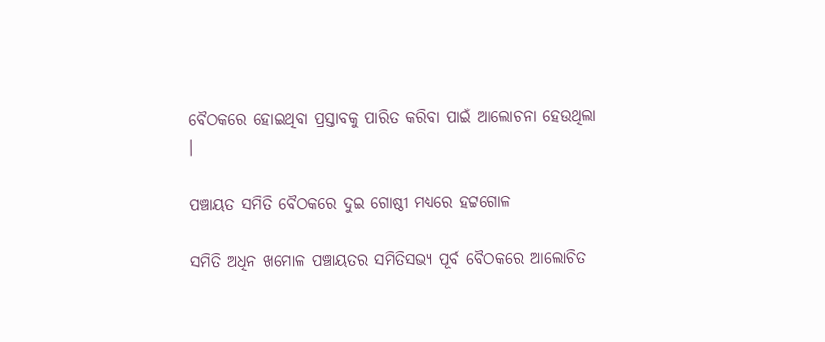ବୈଠକରେ ହୋଇଥିବା ପ୍ରସ୍ତାବକୁ ପାରିତ କରିବା ପାଇଁ ଆଲୋଚନା ହେଉଥିଲା ।

ପଞ୍ଚାୟତ ସମିତି ବୈଠକରେ ଦୁଇ ଗୋଷ୍ଠୀ ମଧ୍ୟରେ ହଟ୍ଟଗୋଳ

ସମିତି ଅଧିନ ଖମୋଳ ପଞ୍ଚାୟତର ସମିତିସଭ୍ୟ ପୂର୍ବ ବୈଠକରେ ଆଲୋଚିତ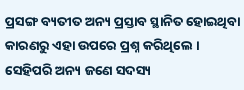ପ୍ରସଙ୍ଗ ବ୍ୟତୀତ ଅନ୍ୟ ପ୍ରସ୍ତାବ ସ୍ଥାନିତ ହୋଇଥିବା କାରଣରୁ ଏହା ଉପରେ ପ୍ରଶ୍ନ କରିଥିଲେ । ସେହିପରି ଅନ୍ୟ ଜଣେ ସଦସ୍ୟ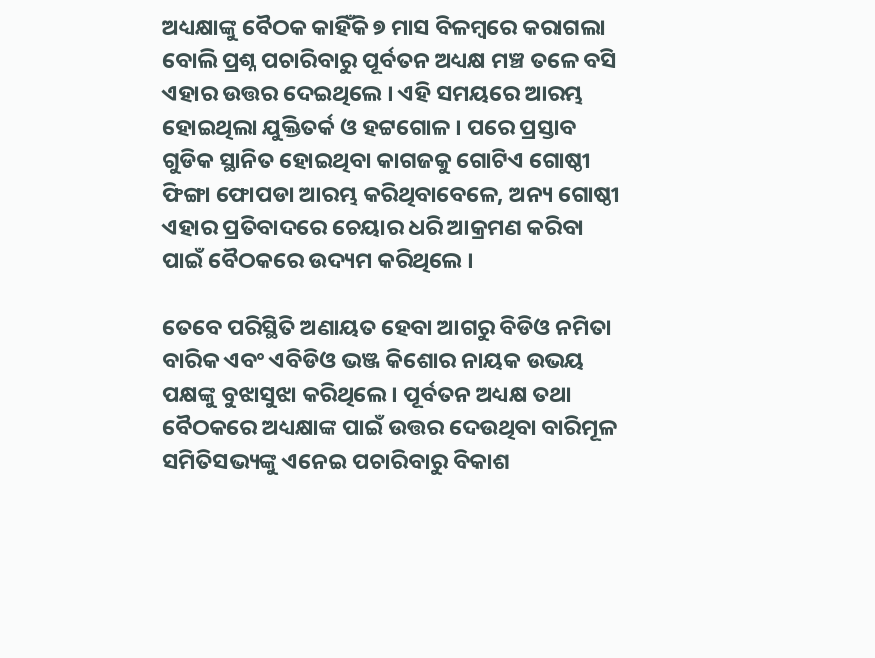ଅଧ୍ୟକ୍ଷାଙ୍କୁ ବୈଠକ କାହିଁକି ୭ ମାସ ବିଳମ୍ବରେ କରାଗଲା ବୋଲି ପ୍ରଶ୍ନ ପଚାରିବାରୁ ପୂର୍ବତନ ଅଧ୍ୟକ୍ଷ ମଞ୍ଚ ତଳେ ବସି ଏହାର ଉତ୍ତର ଦେଇଥିଲେ । ଏହି ସମୟରେ ଆରମ୍ଭ ହୋଇଥିଲା ଯୁକ୍ତିତର୍କ ଓ ହଟ୍ଟଗୋଳ । ପରେ ପ୍ରସ୍ତାବ ଗୁଡିକ ସ୍ଥାନିତ ହୋଇଥିବା କାଗଜକୁ ଗୋଟିଏ ଗୋଷ୍ଠୀ ଫିଙ୍ଗା ଫୋପଡା ଆରମ୍ଭ କରିଥିବାବେଳେ, ଅନ୍ୟ ଗୋଷ୍ଠୀ ଏହାର ପ୍ରତିବାଦରେ ଚେୟାର ଧରି ଆକ୍ରମଣ କରିବା ପାଇଁ ବୈଠକରେ ଉଦ୍ୟମ କରିଥିଲେ ।

ତେବେ ପରିସ୍ଥିତି ଅଣାୟତ ହେବା ଆଗରୁ ବିଡିଓ ନମିତା ବାରିକ ଏବଂ ଏବିଡିଓ ଭଞ୍ଜ କିଶୋର ନାୟକ ଉଭୟ ପକ୍ଷଙ୍କୁ ବୁଝାସୁଝା କରିଥିଲେ । ପୂର୍ବତନ ଅଧ୍ୟକ୍ଷ ତଥା ବୈଠକରେ ଅଧ୍ୟକ୍ଷାଙ୍କ ପାଇଁ ଉତ୍ତର ଦେଉଥିବା ବାରିମୂଳ ସମିତିସଭ୍ୟଙ୍କୁ ଏନେଇ ପଚାରିବାରୁ ବିକାଶ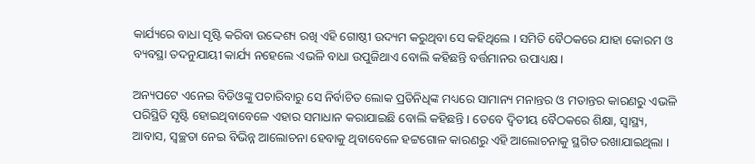କାର୍ଯ୍ୟରେ ବାଧା ସୃଷ୍ଟି କରିବା ଉଦ୍ଦେଶ୍ୟ ରଖି ଏହି ଗୋଷ୍ଠୀ ଉଦ୍ୟମ କରୁଥିବା ସେ କହିଥିଲେ । ସମିତି ବୈଠକରେ ଯାହା କୋରମ ଓ ବ୍ୟବସ୍ଥା ତଦନୁଯାୟୀ କାର୍ଯ୍ୟ ନହେଲେ ଏଭଳି ବାଧା ଉପୁଜିଥାଏ ବୋଲି କହିଛନ୍ତି ବର୍ତ୍ତମାନର ଉପାଧ୍ୟକ୍ଷ ।

ଅନ୍ୟପଟେ ଏନେଇ ବିଡିଓଙ୍କୁ ପଚାରିବାରୁ ସେ ନିର୍ବାଚିତ ଲୋକ ପ୍ରତିନିଧିଙ୍କ ମଧ୍ୟରେ ସାମାନ୍ୟ ମନାନ୍ତର ଓ ମତାନ୍ତର କାରଣରୁ ଏଭଳି ପରିସ୍ଥିତି ସୃଷ୍ଟି ହୋଇଥିବାବେଳେ ଏହାର ସମାଧାନ କରାଯାଇଛି ବୋଲି କହିଛନ୍ତି । ତେବେ ଦ୍ଵିତୀୟ ବୈଠକରେ ଶିକ୍ଷା, ସ୍ବାସ୍ଥ୍ୟ, ଆବାସ, ସ୍ବଚ୍ଛତା ନେଇ ବିଭିନ୍ନ ଆଲୋଚନା ହେବାକୁ ଥିବାବେଳେ ହଟ୍ଟଗୋଳ କାରଣରୁ ଏହି ଆଲୋଚନାକୁ ସ୍ଥଗିତ ରଖାଯାଇଥିଲା ।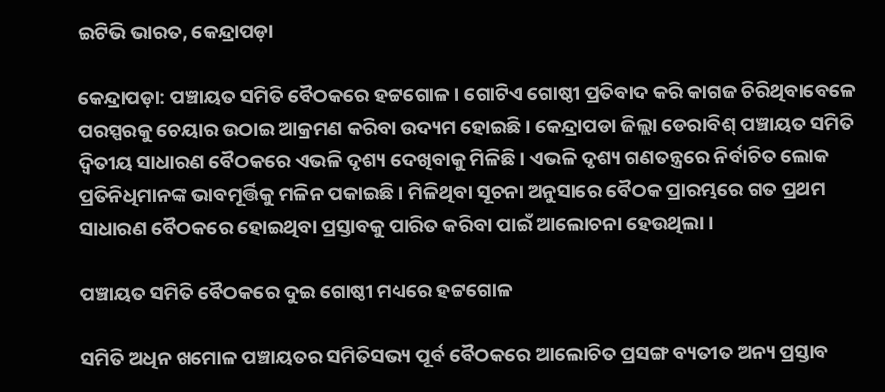ଇଟିଭି ଭାରତ, କେନ୍ଦ୍ରାପଡ଼ା

କେନ୍ଦ୍ରାପଡ଼ା: ପଞ୍ଚାୟତ ସମିତି ବୈଠକରେ ହଟ୍ଟଗୋଳ । ଗୋଟିଏ ଗୋଷ୍ଠୀ ପ୍ରତିବାଦ କରି କାଗଜ ଚିରିଥିବାବେଳେ ପରସ୍ପରକୁ ଚେୟାର ଉଠାଇ ଆକ୍ରମଣ କରିବା ଉଦ୍ୟମ ହୋଇଛି । କେନ୍ଦ୍ରାପଡା ଜିଲ୍ଲା ଡେରାବିଶ୍ ପଞ୍ଚାୟତ ସମିତି ଦ୍ଵିତୀୟ ସାଧାରଣ ବୈଠକରେ ଏଭଳି ଦୃଶ୍ୟ ଦେଖିବାକୁ ମିଳିଛି । ଏଭଳି ଦୃଶ୍ୟ ଗଣତନ୍ତ୍ରରେ ନିର୍ବାଚିତ ଲୋକ ପ୍ରତିନିଧିମାନଙ୍କ ଭାବମୂର୍ତ୍ତିକୁ ମଳିନ ପକାଇଛି । ମିଳିଥିବା ସୂଚନା ଅନୁସାରେ ବୈଠକ ପ୍ରାରମ୍ଭରେ ଗତ ପ୍ରଥମ ସାଧାରଣ ବୈଠକରେ ହୋଇଥିବା ପ୍ରସ୍ତାବକୁ ପାରିତ କରିବା ପାଇଁ ଆଲୋଚନା ହେଉଥିଲା ।

ପଞ୍ଚାୟତ ସମିତି ବୈଠକରେ ଦୁଇ ଗୋଷ୍ଠୀ ମଧ୍ୟରେ ହଟ୍ଟଗୋଳ

ସମିତି ଅଧିନ ଖମୋଳ ପଞ୍ଚାୟତର ସମିତିସଭ୍ୟ ପୂର୍ବ ବୈଠକରେ ଆଲୋଚିତ ପ୍ରସଙ୍ଗ ବ୍ୟତୀତ ଅନ୍ୟ ପ୍ରସ୍ତାବ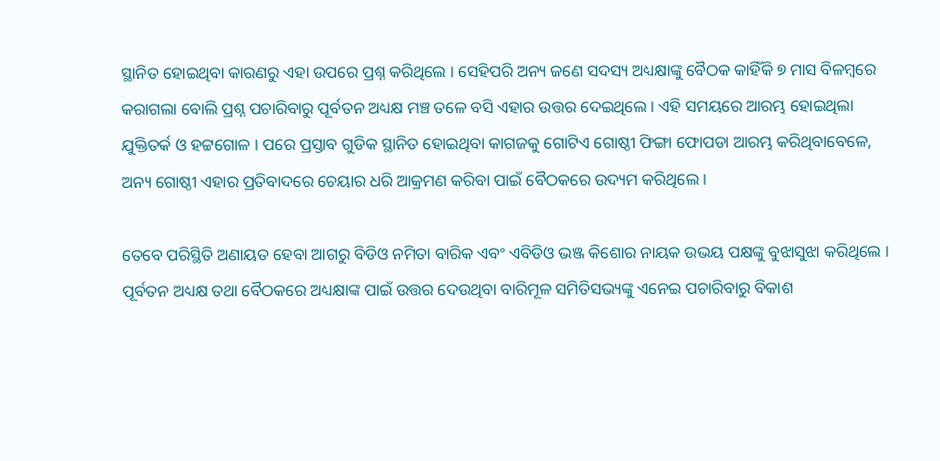ସ୍ଥାନିତ ହୋଇଥିବା କାରଣରୁ ଏହା ଉପରେ ପ୍ରଶ୍ନ କରିଥିଲେ । ସେହିପରି ଅନ୍ୟ ଜଣେ ସଦସ୍ୟ ଅଧ୍ୟକ୍ଷାଙ୍କୁ ବୈଠକ କାହିଁକି ୭ ମାସ ବିଳମ୍ବରେ କରାଗଲା ବୋଲି ପ୍ରଶ୍ନ ପଚାରିବାରୁ ପୂର୍ବତନ ଅଧ୍ୟକ୍ଷ ମଞ୍ଚ ତଳେ ବସି ଏହାର ଉତ୍ତର ଦେଇଥିଲେ । ଏହି ସମୟରେ ଆରମ୍ଭ ହୋଇଥିଲା ଯୁକ୍ତିତର୍କ ଓ ହଟ୍ଟଗୋଳ । ପରେ ପ୍ରସ୍ତାବ ଗୁଡିକ ସ୍ଥାନିତ ହୋଇଥିବା କାଗଜକୁ ଗୋଟିଏ ଗୋଷ୍ଠୀ ଫିଙ୍ଗା ଫୋପଡା ଆରମ୍ଭ କରିଥିବାବେଳେ, ଅନ୍ୟ ଗୋଷ୍ଠୀ ଏହାର ପ୍ରତିବାଦରେ ଚେୟାର ଧରି ଆକ୍ରମଣ କରିବା ପାଇଁ ବୈଠକରେ ଉଦ୍ୟମ କରିଥିଲେ ।

ତେବେ ପରିସ୍ଥିତି ଅଣାୟତ ହେବା ଆଗରୁ ବିଡିଓ ନମିତା ବାରିକ ଏବଂ ଏବିଡିଓ ଭଞ୍ଜ କିଶୋର ନାୟକ ଉଭୟ ପକ୍ଷଙ୍କୁ ବୁଝାସୁଝା କରିଥିଲେ । ପୂର୍ବତନ ଅଧ୍ୟକ୍ଷ ତଥା ବୈଠକରେ ଅଧ୍ୟକ୍ଷାଙ୍କ ପାଇଁ ଉତ୍ତର ଦେଉଥିବା ବାରିମୂଳ ସମିତିସଭ୍ୟଙ୍କୁ ଏନେଇ ପଚାରିବାରୁ ବିକାଶ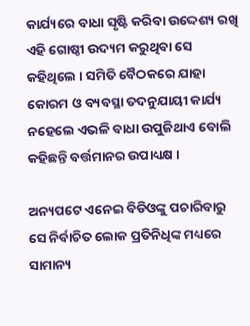କାର୍ଯ୍ୟରେ ବାଧା ସୃଷ୍ଟି କରିବା ଉଦ୍ଦେଶ୍ୟ ରଖି ଏହି ଗୋଷ୍ଠୀ ଉଦ୍ୟମ କରୁଥିବା ସେ କହିଥିଲେ । ସମିତି ବୈଠକରେ ଯାହା କୋରମ ଓ ବ୍ୟବସ୍ଥା ତଦନୁଯାୟୀ କାର୍ଯ୍ୟ ନହେଲେ ଏଭଳି ବାଧା ଉପୁଜିଥାଏ ବୋଲି କହିଛନ୍ତି ବର୍ତ୍ତମାନର ଉପାଧ୍ୟକ୍ଷ ।

ଅନ୍ୟପଟେ ଏନେଇ ବିଡିଓଙ୍କୁ ପଚାରିବାରୁ ସେ ନିର୍ବାଚିତ ଲୋକ ପ୍ରତିନିଧିଙ୍କ ମଧ୍ୟରେ ସାମାନ୍ୟ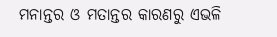ମନାନ୍ତର ଓ ମତାନ୍ତର କାରଣରୁ ଏଭଳି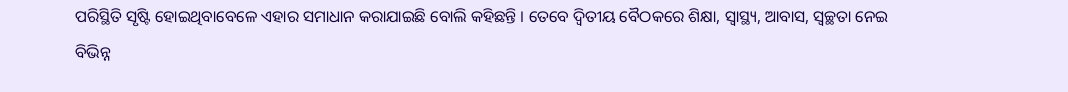ପରିସ୍ଥିତି ସୃଷ୍ଟି ହୋଇଥିବାବେଳେ ଏହାର ସମାଧାନ କରାଯାଇଛି ବୋଲି କହିଛନ୍ତି । ତେବେ ଦ୍ଵିତୀୟ ବୈଠକରେ ଶିକ୍ଷା, ସ୍ବାସ୍ଥ୍ୟ, ଆବାସ, ସ୍ବଚ୍ଛତା ନେଇ ବିଭିନ୍ନ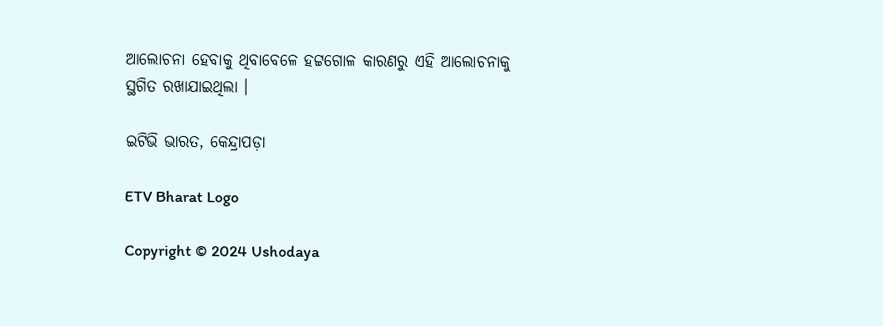ଆଲୋଚନା ହେବାକୁ ଥିବାବେଳେ ହଟ୍ଟଗୋଳ କାରଣରୁ ଏହି ଆଲୋଚନାକୁ ସ୍ଥଗିତ ରଖାଯାଇଥିଲା ।

ଇଟିଭି ଭାରତ, କେନ୍ଦ୍ରାପଡ଼ା

ETV Bharat Logo

Copyright © 2024 Ushodaya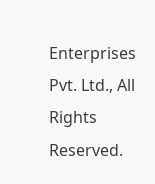Enterprises Pvt. Ltd., All Rights Reserved.